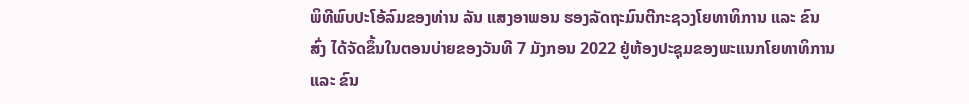ພິທີພົບປະໂອ້ລົມຂອງທ່ານ ລັນ ແສງອາພອນ ຮອງລັດຖະມົນຕີກະຊວງໂຍທາທິການ ແລະ ຂົນສົ່ງ ໄດ້ຈັດຂຶ້ນໃນຕອນບ່າຍຂອງວັນທີ 7 ມັງກອນ 2022 ຢູ່ຫ້ອງປະຊຸມຂອງພະແນກໂຍທາທິການ ແລະ ຂົນ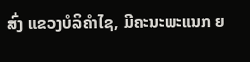ສົ່ງ ແຂວງບໍລິຄຳໄຊ, ມີຄະນະພະແນກ ຍ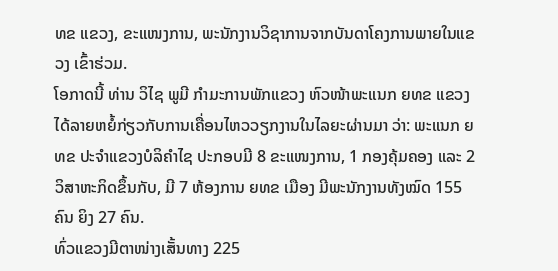ທຂ ແຂວງ, ຂະແໜງການ, ພະນັກງານວິຊາການຈາກບັນດາໂຄງການພາຍໃນແຂວງ ເຂົ້າຮ່ວມ.
ໂອກາດນີ້ ທ່ານ ວິໄຊ ພູມີ ກຳມະການພັກແຂວງ ຫົວໜ້າພະແນກ ຍທຂ ແຂວງ ໄດ້ລາຍຫຍໍ້ກ່ຽວກັບການເຄື່ອນໄຫວວຽກງານໃນໄລຍະຜ່ານມາ ວ່າ: ພະແນກ ຍທຂ ປະຈຳແຂວງບໍລິຄຳໄຊ ປະກອບມີ 8 ຂະແໜງການ, 1 ກອງຄຸ້ມຄອງ ແລະ 2 ວິສາຫະກິດຂຶ້ນກັບ, ມີ 7 ຫ້ອງການ ຍທຂ ເມືອງ ມີພະນັກງານທັງໝົດ 155 ຄົນ ຍິງ 27 ຄົນ.
ທົ່ວແຂວງມີຕາໜ່າງເສັ້ນທາງ 225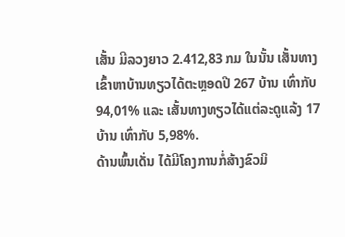ເສັ້ນ ມີລວງຍາວ 2.412,83 ກມ ໃນນັ້ນ ເສັ້ນທາງເຂົ້າຫາບ້ານທຽວໄດ້ຕະຫຼອດປີ 267 ບ້ານ ເທົ່າກັບ 94,01% ແລະ ເສັ້ນທາງທຽວໄດ້ແຕ່ລະດູແລ້ງ 17 ບ້ານ ເທົ່າກັບ 5,98%.
ດ້ານພົ້ນເດັ່ນ ໄດ້ມີໂຄງການກໍ່ສ້າງຂົວມິ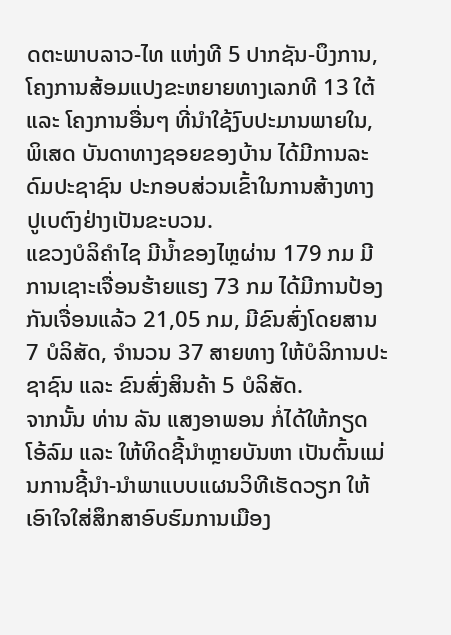ດຕະພາບລາວ-ໄທ ແຫ່ງທີ 5 ປາກຊັນ-ບຶງການ, ໂຄງການສ້ອມແປງຂະຫຍາຍທາງເລກທີ 13 ໃຕ້ ແລະ ໂຄງການອື່ນໆ ທີ່ນຳໃຊ້ງົບປະມານພາຍໃນ, ພິເສດ ບັນດາທາງຊອຍຂອງບ້ານ ໄດ້ມີການລະດົມປະຊາຊົນ ປະກອບສ່ວນເຂົ້າໃນການສ້າງທາງປູເບຕົງຢ່າງເປັນຂະບວນ.
ແຂວງບໍລິຄຳໄຊ ມີນ້ຳຂອງໄຫຼຜ່ານ 179 ກມ ມີການເຊາະເຈື່ອນຮ້າຍແຮງ 73 ກມ ໄດ້ມີການປ້ອງກັນເຈື່ອນແລ້ວ 21,05 ກມ, ມີຂົນສົ່ງໂດຍສານ 7 ບໍລິສັດ, ຈຳນວນ 37 ສາຍທາງ ໃຫ້ບໍລິການປະຊາຊົນ ແລະ ຂົນສົ່ງສິນຄ້າ 5 ບໍລິສັດ.
ຈາກນັ້ນ ທ່ານ ລັນ ແສງອາພອນ ກໍ່ໄດ້ໃຫ້ກຽດໂອ້ລົມ ແລະ ໃຫ້ທິດຊີ້ນຳຫຼາຍບັນຫາ ເປັນຕົ້ນແມ່ນການຊີ້ນຳ-ນຳພາແບບແຜນວິທີເຮັດວຽກ ໃຫ້ເອົາໃຈໃສ່ສຶກສາອົບຮົມການເມືອງ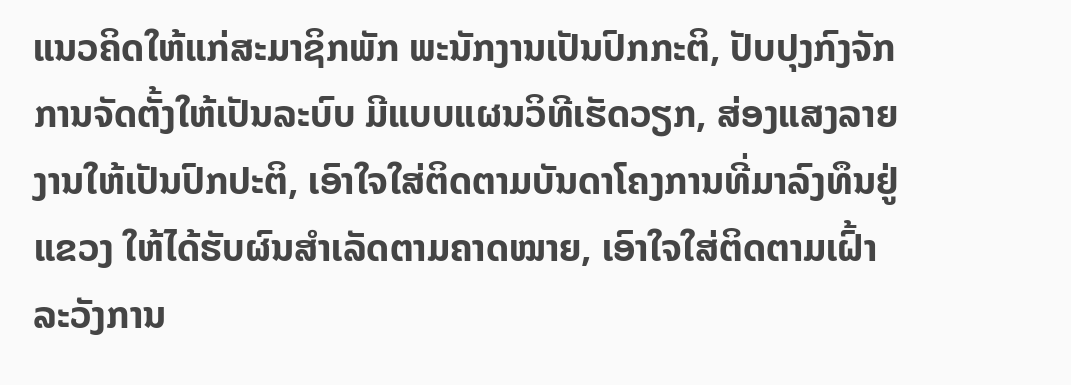ແນວຄິດໃຫ້ແກ່ສະມາຊິກພັກ ພະນັກງານເປັນປົກກະຕິ, ປັບປຸງກົງຈັກການຈັດຕັ້ງໃຫ້ເປັນລະບົບ ມີແບບແຜນວິທີເຮັດວຽກ, ສ່ອງແສງລາຍງານໃຫ້ເປັນປົກປະຕິ, ເອົາໃຈໃສ່ຕິດຕາມບັນດາໂຄງການທີ່ມາລົງທຶນຢູ່ແຂວງ ໃຫ້ໄດ້ຮັບຜົນສຳເລັດຕາມຄາດໝາຍ, ເອົາໃຈໃສ່ຕິດຕາມເຝົ້າລະວັງການ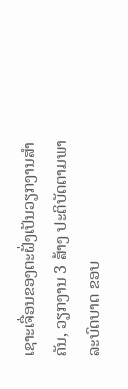ເຊາະເຈື່ອນຂອງຕະຝັ່ງເປັນວຽກງານສຳຄັນ, ວຽກງານ 3 ສ້າງ ປະຕິບັດຕາມພາລະບົດບາດ ຂອບ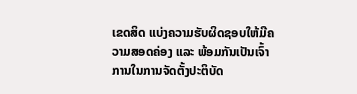ເຂດສິດ ແບ່ງຄວາມຮັບຜິດຊອບໃຫ້ມີຄວາມສອດຄ່ອງ ແລະ ພ້ອມກັນເປັນເຈົ້າການໃນການຈັດຕັ້ງປະຕິບັດ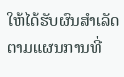ໃຫ້ໄດ້ຮັບຜົນສຳເລັດຕາມແຜນການທີ່